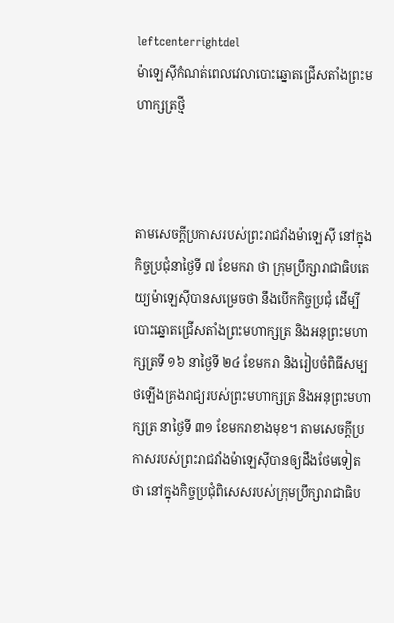leftcenterrightdel
ម៉ាឡេស៊ីកំណត់ពេលវេលាបោះឆ្នោតជ្រើសតាំងព្រះមហាក្សត្រថ្មី



តាមសេចក្តីប្រកាសរបស់ព្រះរាជវាំងម៉ាឡេស៊ី នៅក្នុងកិច្ចប្រជុំនាថ្ងៃទី ៧ ខែមករា ថា ក្រុមប្រឹក្សារាជាធិបតេយ្យម៉ាឡេស៊ីបានសម្រេចថា នឹងបើកកិច្ចប្រជុំ ដើម្បីបោះឆ្នោតជ្រើសតាំងព្រះមហាក្សត្រ និងអនុព្រះមហាក្សត្រទី ១៦ នាថ្ងៃទី ២៤ ខែមករា និងរៀបចំពិធីសម្បថឡើងគ្រងរាជ្យរបស់ព្រះមហាក្សត្រ និងអនុព្រះមហាក្សត្រ នាថ្ងៃទី ៣១ ខែមករាខាងមុខ។ តាមសេចក្ដីប្រកាសរបស់ព្រះរាជវាំងម៉ាឡេស៊ីបានឲ្យដឹងថែមទៀតថា នៅក្នុងកិច្ចប្រជុំពិសេសរបស់ក្រុមប្រឹក្សារាជាធិប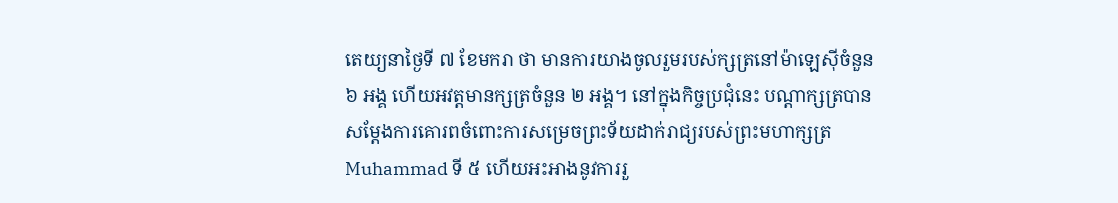តេយ្យនាថ្ងៃទី ៧ ខែមករា ថា មានការយាងចូលរួមរបស់ក្សត្រនៅម៉ាឡេស៊ីចំនួន ៦ អង្គ ហើយអវត្តមានក្សត្រចំនួន ២ អង្គ។ នៅក្នុងកិច្ចប្រជុំនេះ បណ្ដាក្សត្របានសម្ដែងការគោរពចំពោះការសម្រេចព្រះទ័យដាក់រាជ្យរបស់ព្រះមហាក្សត្រ Muhammad ទី ៥ ហើយអះអាងនូវការរួ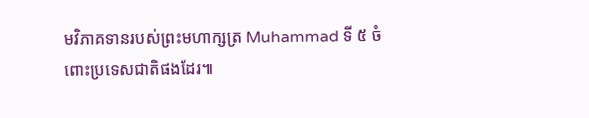មវិភាគទានរបស់ព្រះមហាក្សត្រ Muhammad ទី ៥ ចំពោះប្រទេសជាតិផងដែរ៕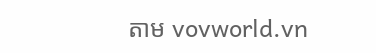តាម vovworld.vn